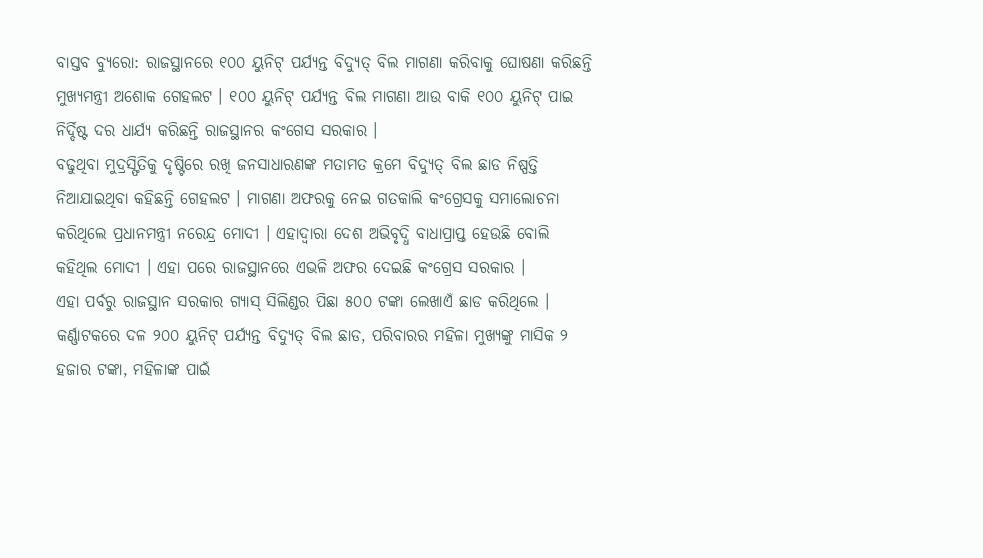ବାସ୍ତବ ବ୍ୟୁରୋ: ରାଜସ୍ଥାନରେ ୧୦୦ ୟୁନିଟ୍ ପର୍ଯ୍ୟନ୍ତ ବିଦ୍ୟୁତ୍ ବିଲ ମାଗଣା କରିବାକୁ ଘୋଷଣା କରିଛନ୍ତି ମୁଖ୍ୟମନ୍ତ୍ରୀ ଅଶୋକ ଗେହଲଟ । ୧୦୦ ୟୁନିଟ୍ ପର୍ଯ୍ୟନ୍ତ ବିଲ ମାଗଣା ଆଉ ବାକି ୧୦୦ ୟୁନିଟ୍ ପାଇ ନିର୍ଦ୍ଦିଷ୍ଟ ଦର ଧାର୍ଯ୍ୟ କରିଛନ୍ତି ରାଜସ୍ଥାନର କଂଗେସ ସରକାର ।
ବଢୁଥିବା ମୁଦ୍ରସ୍ଫିତିକୁ ଦୃଷ୍ଟିରେ ରଖି ଜନସାଧାରଣଙ୍କ ମତାମତ କ୍ରମେ ବିଦ୍ୟୁତ୍ ବିଲ ଛାଡ ନିଷ୍ପତ୍ତି ନିଆଯାଇଥିବା କହିଛନ୍ତି ଗେହଲଟ । ମାଗଣା ଅଫରକୁ ନେଇ ଗତକାଲି କଂଗ୍ରେସକୁ ସମାଲୋଚନା କରିଥିଲେ ପ୍ରଧାନମନ୍ତ୍ରୀ ନରେନ୍ଦ୍ର ମୋଦୀ । ଏହାଦ୍ୱାରା ଦେଶ ଅଭିବୃଦ୍ଧି ବାଧାପ୍ରାପ୍ତ ହେଉଛି ବୋଲି କହିଥିଲ ମୋଦୀ । ଏହା ପରେ ରାଜସ୍ଥାନରେ ଏଭଳି ଅଫର ଦେଇଛି କଂଗ୍ରେସ ସରକାର ।
ଏହା ପର୍ବରୁ ରାଜସ୍ଥାନ ସରକାର ଗ୍ୟାସ୍ ସିଲିଣ୍ଡର ପିଛା ୫୦୦ ଟଙ୍କା ଲେଖାଏଁ ଛାଡ କରିଥିଲେ । କର୍ଣ୍ଣାଟକରେ ଦଳ ୨୦୦ ୟୁନିଟ୍ ପର୍ଯ୍ୟନ୍ତ ବିଦ୍ୟୁତ୍ ବିଲ ଛାଡ, ପରିବାରର ମହିଳା ମୁଖ୍ୟଙ୍କୁ ମାସିକ ୨ ହଜାର ଟଙ୍କା, ମହିଳାଙ୍କ ପାଇଁ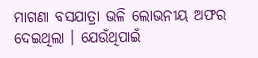ମାଗଣା ବସଯାତ୍ରା ଭଳି ଲୋଭନୀୟ ଅଫର ଦେଇଥିଲା । ଯେଉଁଥିପାଇଁ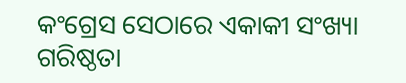କଂଗ୍ରେସ ସେଠାରେ ଏକାକୀ ସଂଖ୍ୟା ଗରିଷ୍ଠତା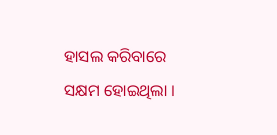ହାସଲ କରିବାରେ ସକ୍ଷମ ହୋଇଥିଲା ।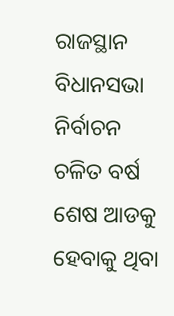ରାଜସ୍ଥାନ ବିଧାନସଭା ନିର୍ବାଚନ ଚଳିତ ବର୍ଷ ଶେଷ ଆଡକୁ ହେବାକୁ ଥିବା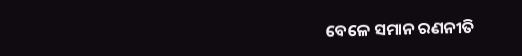ବେଳେ ସମାନ ରଣନୀତି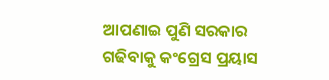ଆପଣାଇ ପୁଣି ସରକାର ଗଢିବାକୁ କଂଗ୍ରେସ ପ୍ରୟାସ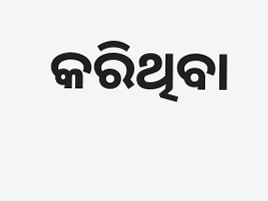କରିଥିବା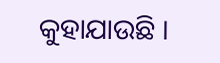କୁହାଯାଉଛି ।